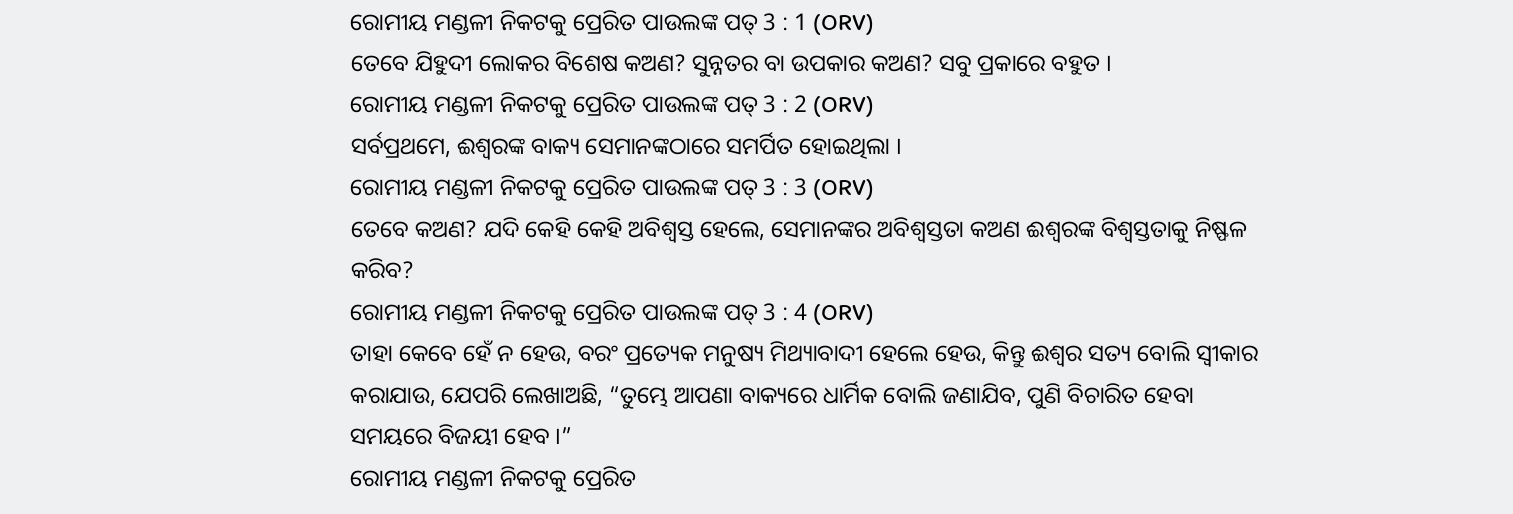ରୋମୀୟ ମଣ୍ଡଳୀ ନିକଟକୁ ପ୍ରେରିତ ପାଉଲଙ୍କ ପତ୍ 3 : 1 (ORV)
ତେବେ ଯିହୁଦୀ ଲୋକର ବିଶେଷ କଅଣ? ସୁନ୍ନତର ବା ଉପକାର କଅଣ? ସବୁ ପ୍ରକାରେ ବହୁତ ।
ରୋମୀୟ ମଣ୍ଡଳୀ ନିକଟକୁ ପ୍ରେରିତ ପାଉଲଙ୍କ ପତ୍ 3 : 2 (ORV)
ସର୍ବପ୍ରଥମେ, ଈଶ୍ଵରଙ୍କ ବାକ୍ୟ ସେମାନଙ୍କଠାରେ ସମର୍ପିତ ହୋଇଥିଲା ।
ରୋମୀୟ ମଣ୍ଡଳୀ ନିକଟକୁ ପ୍ରେରିତ ପାଉଲଙ୍କ ପତ୍ 3 : 3 (ORV)
ତେବେ କଅଣ? ଯଦି କେହି କେହି ଅବିଶ୍ଵସ୍ତ ହେଲେ, ସେମାନଙ୍କର ଅବିଶ୍ଵସ୍ତତା କଅଣ ଈଶ୍ଵରଙ୍କ ବିଶ୍ଵସ୍ତତାକୁ ନିଷ୍ଫଳ କରିବ?
ରୋମୀୟ ମଣ୍ଡଳୀ ନିକଟକୁ ପ୍ରେରିତ ପାଉଲଙ୍କ ପତ୍ 3 : 4 (ORV)
ତାହା କେବେ ହେଁ ନ ହେଉ, ବରଂ ପ୍ରତ୍ୟେକ ମନୁଷ୍ୟ ମିଥ୍ୟାବାଦୀ ହେଲେ ହେଉ, କିନ୍ତୁ ଈଶ୍ଵର ସତ୍ୟ ବୋଲି ସ୍ଵୀକାର କରାଯାଉ, ଯେପରି ଲେଖାଅଛି, “ତୁମ୍ଭେ ଆପଣା ବାକ୍ୟରେ ଧାର୍ମିକ ବୋଲି ଜଣାଯିବ, ପୁଣି ବିଚାରିତ ହେବା ସମୟରେ ବିଜୟୀ ହେବ ।”
ରୋମୀୟ ମଣ୍ଡଳୀ ନିକଟକୁ ପ୍ରେରିତ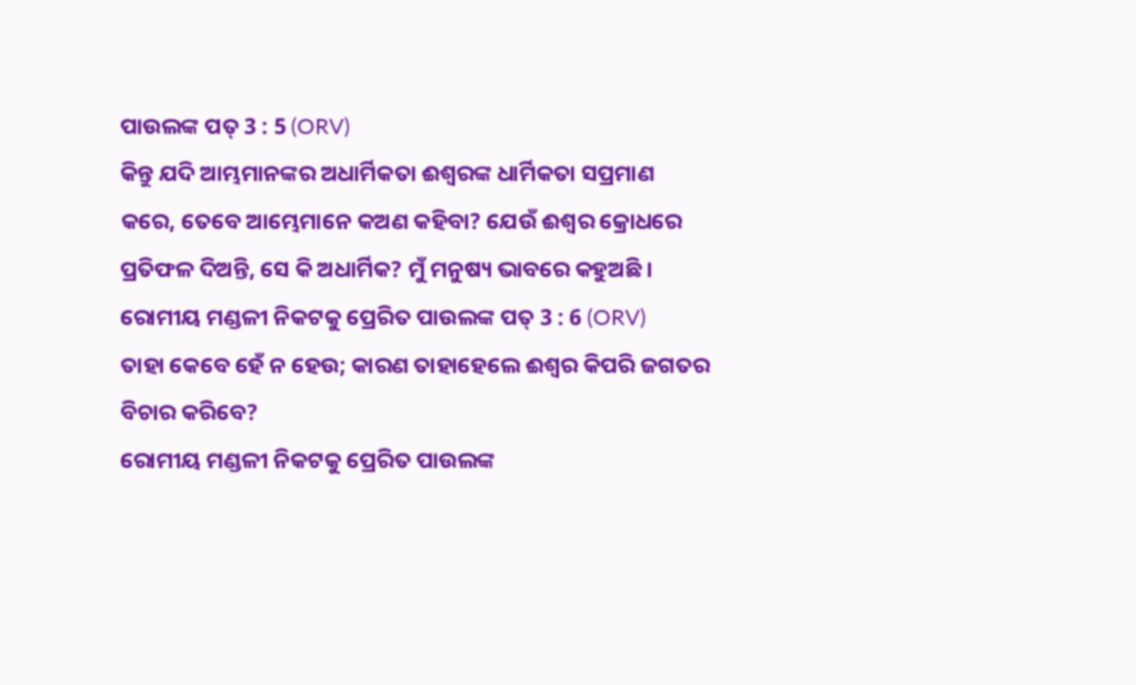ପାଉଲଙ୍କ ପତ୍ 3 : 5 (ORV)
କିନ୍ତୁ ଯଦି ଆମ୍ଭମାନଙ୍କର ଅଧାର୍ମିକତା ଈଶ୍ଵରଙ୍କ ଧାର୍ମିକତା ସପ୍ରମାଣ କରେ, ତେବେ ଆମ୍ଭେମାନେ କଅଣ କହିବା? ଯେଉଁ ଈଶ୍ଵର କ୍ରୋଧରେ ପ୍ରତିଫଳ ଦିଅନ୍ତି, ସେ କି ଅଧାର୍ମିକ? ମୁଁ ମନୁଷ୍ୟ ଭାବରେ କହୁଅଛି ।
ରୋମୀୟ ମଣ୍ଡଳୀ ନିକଟକୁ ପ୍ରେରିତ ପାଉଲଙ୍କ ପତ୍ 3 : 6 (ORV)
ତାହା କେବେ ହେଁ ନ ହେଉ; କାରଣ ତାହାହେଲେ ଈଶ୍ଵର କିପରି ଜଗତର ବିଚାର କରିବେ?
ରୋମୀୟ ମଣ୍ଡଳୀ ନିକଟକୁ ପ୍ରେରିତ ପାଉଲଙ୍କ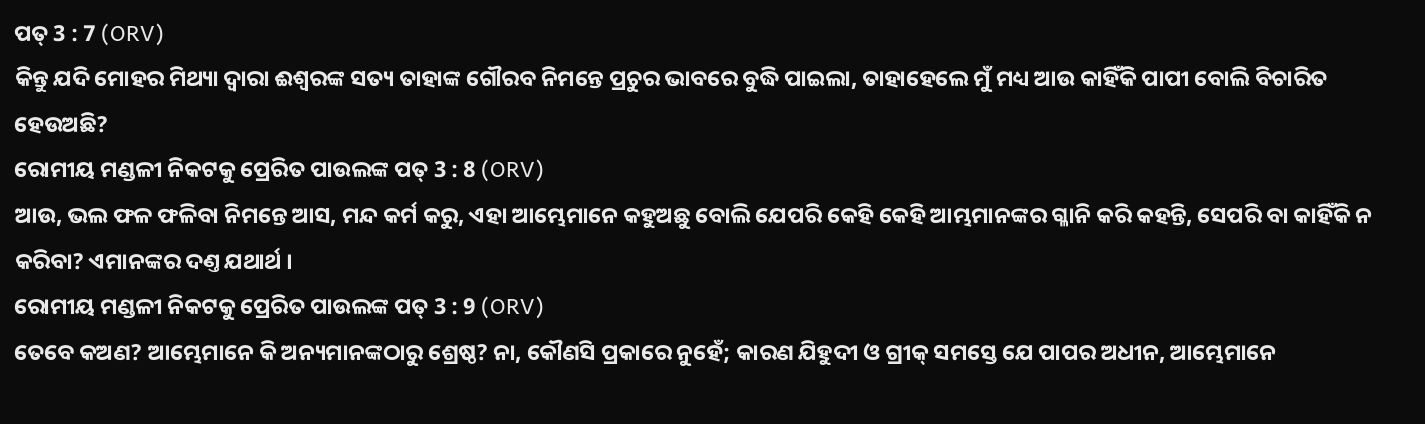ପତ୍ 3 : 7 (ORV)
କିନ୍ତୁ ଯଦି ମୋହର ମିଥ୍ୟା ଦ୍ଵାରା ଈଶ୍ଵରଙ୍କ ସତ୍ୟ ତାହାଙ୍କ ଗୌରବ ନିମନ୍ତେ ପ୍ରଚୁର ଭାବରେ ବୁଦ୍ଧି ପାଇଲା, ତାହାହେଲେ ମୁଁ ମଧ୍ୟ ଆଉ କାହିଁକି ପାପୀ ବୋଲି ବିଚାରିତ ହେଉଅଛି?
ରୋମୀୟ ମଣ୍ଡଳୀ ନିକଟକୁ ପ୍ରେରିତ ପାଉଲଙ୍କ ପତ୍ 3 : 8 (ORV)
ଆଉ, ଭଲ ଫଳ ଫଳିବା ନିମନ୍ତେ ଆସ, ମନ୍ଦ କର୍ମ କରୁ, ଏହା ଆମ୍ଭେମାନେ କହୁଅଛୁ ବୋଲି ଯେପରି କେହି କେହି ଆମ୍ଭମାନଙ୍କର ଗ୍ଳାନି କରି କହନ୍ତି, ସେପରି ବା କାହିଁକି ନ କରିବା? ଏମାନଙ୍କର ଦଣ୍ତ ଯଥାର୍ଥ ।
ରୋମୀୟ ମଣ୍ଡଳୀ ନିକଟକୁ ପ୍ରେରିତ ପାଉଲଙ୍କ ପତ୍ 3 : 9 (ORV)
ତେବେ କଅଣ? ଆମ୍ଭେମାନେ କି ଅନ୍ୟମାନଙ୍କଠାରୁ ଶ୍ରେଷ୍ଠ? ନା, କୌଣସି ପ୍ରକାରେ ନୁହେଁ; କାରଣ ଯିହୁଦୀ ଓ ଗ୍ରୀକ୍ ସମସ୍ତେ ଯେ ପାପର ଅଧୀନ, ଆମ୍ଭେମାନେ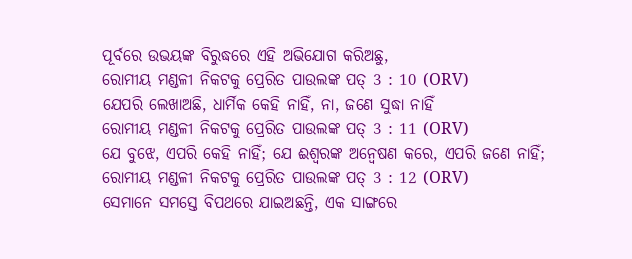ପୂର୍ବରେ ଉଭୟଙ୍କ ବିରୁଦ୍ଧରେ ଏହି ଅଭିଯୋଗ କରିଅଛୁ,
ରୋମୀୟ ମଣ୍ଡଳୀ ନିକଟକୁ ପ୍ରେରିତ ପାଉଲଙ୍କ ପତ୍ 3 : 10 (ORV)
ଯେପରି ଲେଖାଅଛି, ଧାର୍ମିକ କେହି ନାହିଁ, ନା, ଜଣେ ସୁଦ୍ଧା ନାହିଁ
ରୋମୀୟ ମଣ୍ଡଳୀ ନିକଟକୁ ପ୍ରେରିତ ପାଉଲଙ୍କ ପତ୍ 3 : 11 (ORV)
ଯେ ବୁଝେ, ଏପରି କେହି ନାହିଁ; ଯେ ଈଶ୍ଵରଙ୍କ ଅନ୍ଵେଷଣ କରେ, ଏପରି ଜଣେ ନାହିଁ;
ରୋମୀୟ ମଣ୍ଡଳୀ ନିକଟକୁ ପ୍ରେରିତ ପାଉଲଙ୍କ ପତ୍ 3 : 12 (ORV)
ସେମାନେ ସମସ୍ତେ ବିପଥରେ ଯାଇଅଛନ୍ତି, ଏକ ସାଙ୍ଗରେ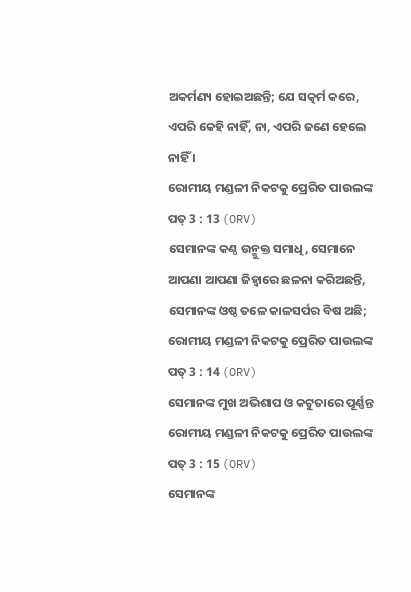ଅକର୍ମଣ୍ୟ ହୋଇଅଛନ୍ତି; ଯେ ସତ୍କର୍ମ କରେ, ଏପରି କେହି ନାହିଁ, ନା, ଏପରି ଜଣେ ହେଲେ ନାହିଁ ।
ରୋମୀୟ ମଣ୍ଡଳୀ ନିକଟକୁ ପ୍ରେରିତ ପାଉଲଙ୍କ ପତ୍ 3 : 13 (ORV)
ସେମାନଙ୍କ କଣ୍ଠ ଉନ୍ମୁକ୍ତ ସମାଧି, ସେମାନେ ଆପଣା ଆପଣା ଜିହ୍ଵାରେ ଛଳନା କରିଅଛନ୍ତି, ସେମାନଙ୍କ ଓଷ୍ଠ ତଳେ କାଳସର୍ପର ବିଷ ଅଛି;
ରୋମୀୟ ମଣ୍ଡଳୀ ନିକଟକୁ ପ୍ରେରିତ ପାଉଲଙ୍କ ପତ୍ 3 : 14 (ORV)
ସେମାନଙ୍କ ମୁଖ ଅଭିଶାପ ଓ କଟୁତାରେ ପୂର୍ଣ୍ଣନ୍ତ
ରୋମୀୟ ମଣ୍ଡଳୀ ନିକଟକୁ ପ୍ରେରିତ ପାଉଲଙ୍କ ପତ୍ 3 : 15 (ORV)
ସେମାନଙ୍କ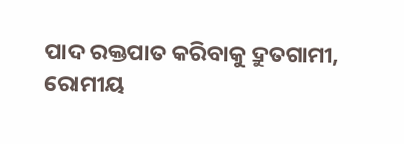ପାଦ ରକ୍ତପାତ କରିବାକୁ ଦ୍ରୁତଗାମୀ,
ରୋମୀୟ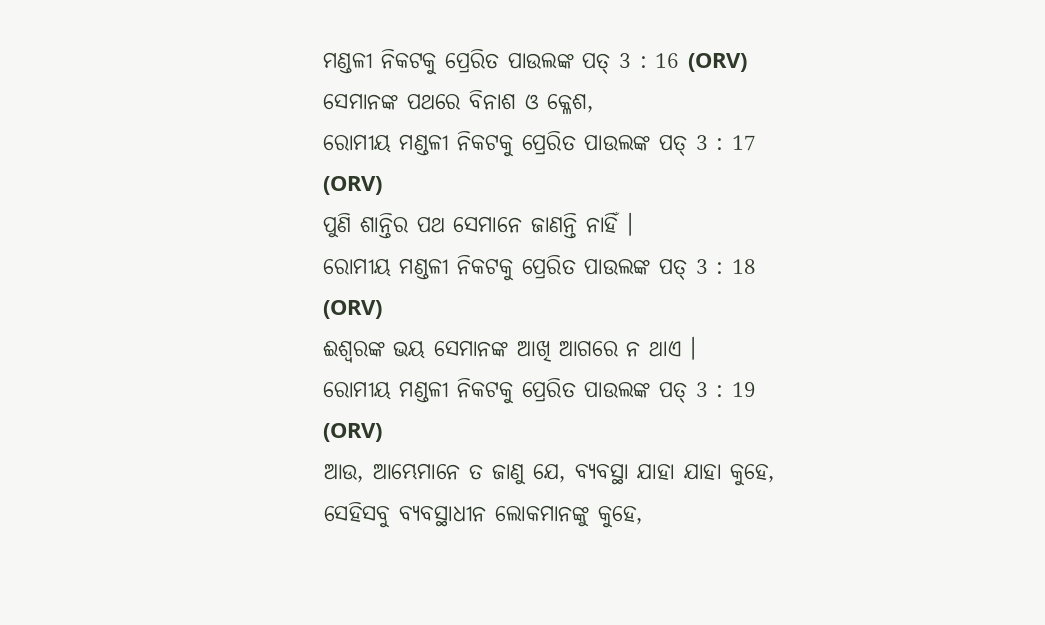ମଣ୍ଡଳୀ ନିକଟକୁ ପ୍ରେରିତ ପାଉଲଙ୍କ ପତ୍ 3 : 16 (ORV)
ସେମାନଙ୍କ ପଥରେ ବିନାଶ ଓ କ୍ଳେଶ,
ରୋମୀୟ ମଣ୍ଡଳୀ ନିକଟକୁ ପ୍ରେରିତ ପାଉଲଙ୍କ ପତ୍ 3 : 17 (ORV)
ପୁଣି ଶାନ୍ତିର ପଥ ସେମାନେ ଜାଣନ୍ତି ନାହିଁ ।
ରୋମୀୟ ମଣ୍ଡଳୀ ନିକଟକୁ ପ୍ରେରିତ ପାଉଲଙ୍କ ପତ୍ 3 : 18 (ORV)
ଈଶ୍ଵରଙ୍କ ଭୟ ସେମାନଙ୍କ ଆଖି ଆଗରେ ନ ଥାଏ ।
ରୋମୀୟ ମଣ୍ଡଳୀ ନିକଟକୁ ପ୍ରେରିତ ପାଉଲଙ୍କ ପତ୍ 3 : 19 (ORV)
ଆଉ, ଆମ୍ଭେମାନେ ତ ଜାଣୁ ଯେ, ବ୍ୟବସ୍ଥା ଯାହା ଯାହା କୁହେ, ସେହିସବୁ ବ୍ୟବସ୍ଥାଧୀନ ଲୋକମାନଙ୍କୁ କୁହେ,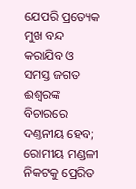ଯେପରି ପ୍ରତ୍ୟେକ ମୁଖ ବନ୍ଦ କରାଯିବ ଓ ସମସ୍ତ ଜଗତ ଈଶ୍ଵରଙ୍କ ବିଚାରରେ ଦଣ୍ତନୀୟ ହେବ;
ରୋମୀୟ ମଣ୍ଡଳୀ ନିକଟକୁ ପ୍ରେରିତ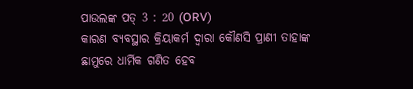ପାଉଲଙ୍କ ପତ୍ 3 : 20 (ORV)
କାରଣ ବ୍ୟବସ୍ଥାର କ୍ରିୟାକର୍ମ ଦ୍ଵାରା କୌଣସି ପ୍ରାଣୀ ତାହାଙ୍କ ଛାମୁରେ ଧାର୍ମିକ ଗଣିତ ହେବ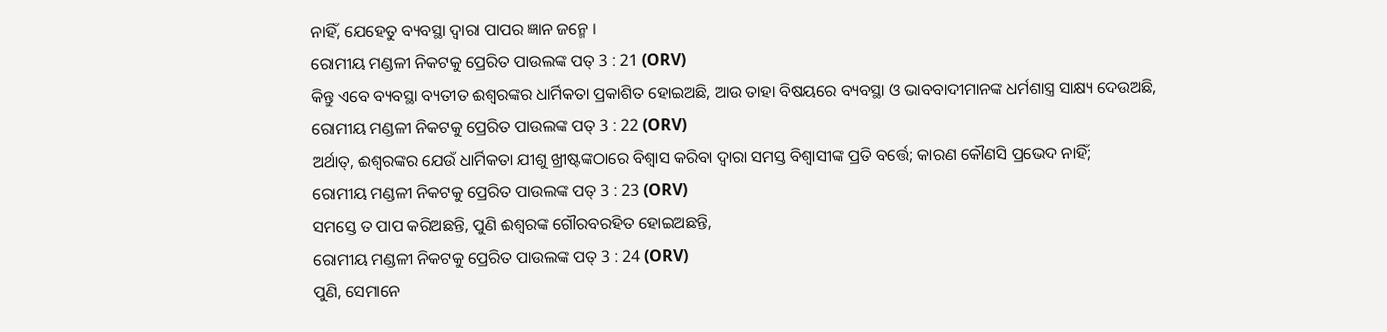ନାହିଁ, ଯେହେତୁ ବ୍ୟବସ୍ଥା ଦ୍ଵାରା ପାପର ଜ୍ଞାନ ଜନ୍ମେ ।
ରୋମୀୟ ମଣ୍ଡଳୀ ନିକଟକୁ ପ୍ରେରିତ ପାଉଲଙ୍କ ପତ୍ 3 : 21 (ORV)
କିନ୍ତୁ ଏବେ ବ୍ୟବସ୍ଥା ବ୍ୟତୀତ ଈଶ୍ଵରଙ୍କର ଧାର୍ମିକତା ପ୍ରକାଶିତ ହୋଇଅଛି, ଆଉ ତାହା ବିଷୟରେ ବ୍ୟବସ୍ଥା ଓ ଭାବବାଦୀମାନଙ୍କ ଧର୍ମଶାସ୍ତ୍ର ସାକ୍ଷ୍ୟ ଦେଉଅଛି,
ରୋମୀୟ ମଣ୍ଡଳୀ ନିକଟକୁ ପ୍ରେରିତ ପାଉଲଙ୍କ ପତ୍ 3 : 22 (ORV)
ଅର୍ଥାତ୍, ଈଶ୍ଵରଙ୍କର ଯେଉଁ ଧାର୍ମିକତା ଯୀଶୁ ଖ୍ରୀଷ୍ଟଙ୍କଠାରେ ବିଶ୍ଵାସ କରିବା ଦ୍ଵାରା ସମସ୍ତ ବିଶ୍ଵାସୀଙ୍କ ପ୍ରତି ବର୍ତ୍ତେ; କାରଣ କୌଣସି ପ୍ରଭେଦ ନାହିଁ;
ରୋମୀୟ ମଣ୍ଡଳୀ ନିକଟକୁ ପ୍ରେରିତ ପାଉଲଙ୍କ ପତ୍ 3 : 23 (ORV)
ସମସ୍ତେ ତ ପାପ କରିଅଛନ୍ତି, ପୁଣି ଈଶ୍ଵରଙ୍କ ଗୌରବରହିତ ହୋଇଅଛନ୍ତି,
ରୋମୀୟ ମଣ୍ଡଳୀ ନିକଟକୁ ପ୍ରେରିତ ପାଉଲଙ୍କ ପତ୍ 3 : 24 (ORV)
ପୁଣି, ସେମାନେ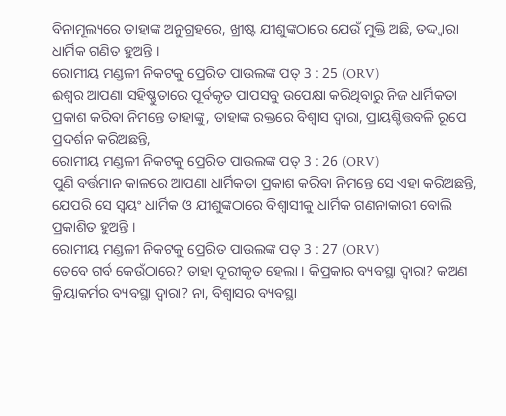ବିନାମୂଲ୍ୟରେ ତାହାଙ୍କ ଅନୁଗ୍ରହରେ, ଖ୍ରୀଷ୍ଟ ଯୀଶୁଙ୍କଠାରେ ଯେଉଁ ମୁକ୍ତି ଅଛି, ତଦ୍ଦ୍ଵାରା ଧାର୍ମିକ ଗଣିତ ହୁଅନ୍ତି ।
ରୋମୀୟ ମଣ୍ଡଳୀ ନିକଟକୁ ପ୍ରେରିତ ପାଉଲଙ୍କ ପତ୍ 3 : 25 (ORV)
ଈଶ୍ଵର ଆପଣା ସହିଷ୍ଣୁତାରେ ପୂର୍ବକୃତ ପାପସବୁ ଉପେକ୍ଷା କରିଥିବାରୁ ନିଜ ଧାର୍ମିକତା ପ୍ରକାଶ କରିବା ନିମନ୍ତେ ତାହାଙ୍କୁ, ତାହାଙ୍କ ରକ୍ତରେ ବିଶ୍ଵାସ ଦ୍ଵାରା, ପ୍ରାୟଶ୍ଚିତ୍ତବଳି ରୂପେ ପ୍ରଦର୍ଶନ କରିଅଛନ୍ତି,
ରୋମୀୟ ମଣ୍ଡଳୀ ନିକଟକୁ ପ୍ରେରିତ ପାଉଲଙ୍କ ପତ୍ 3 : 26 (ORV)
ପୁଣି ବର୍ତ୍ତମାନ କାଳରେ ଆପଣା ଧାର୍ମିକତା ପ୍ରକାଶ କରିବା ନିମନ୍ତେ ସେ ଏହା କରିଅଛନ୍ତି, ଯେପରି ସେ ସ୍ଵୟଂ ଧାର୍ମିକ ଓ ଯୀଶୁଙ୍କଠାରେ ବିଶ୍ଵାସୀକୁ ଧାର୍ମିକ ଗଣନାକାରୀ ବୋଲି ପ୍ରକାଶିତ ହୁଅନ୍ତି ।
ରୋମୀୟ ମଣ୍ଡଳୀ ନିକଟକୁ ପ୍ରେରିତ ପାଉଲଙ୍କ ପତ୍ 3 : 27 (ORV)
ତେବେ ଗର୍ବ କେଉଁଠାରେ? ତାହା ଦୂରୀକୃତ ହେଲା । କିପ୍ରକାର ବ୍ୟବସ୍ଥା ଦ୍ଵାରା? କଅଣ କ୍ରିୟାକର୍ମର ବ୍ୟବସ୍ଥା ଦ୍ଵାରା? ନା, ବିଶ୍ଵାସର ବ୍ୟବସ୍ଥା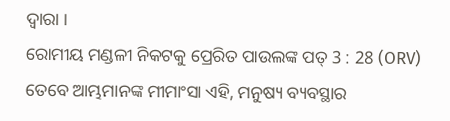ଦ୍ଵାରା ।
ରୋମୀୟ ମଣ୍ଡଳୀ ନିକଟକୁ ପ୍ରେରିତ ପାଉଲଙ୍କ ପତ୍ 3 : 28 (ORV)
ତେବେ ଆମ୍ଭମାନଙ୍କ ମୀମାଂସା ଏହି, ମନୁଷ୍ୟ ବ୍ୟବସ୍ଥାର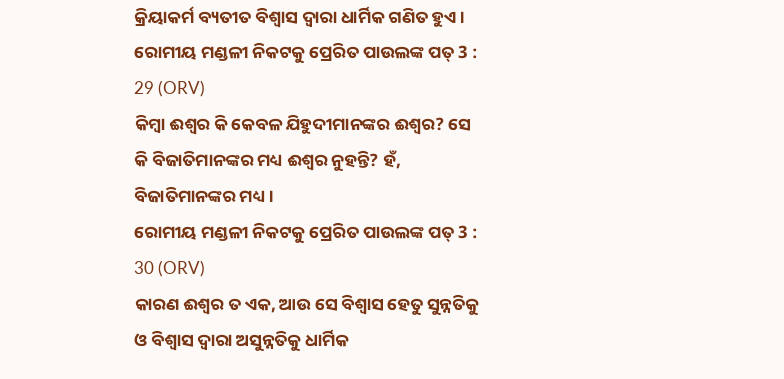କ୍ରିୟାକର୍ମ ବ୍ୟତୀତ ବିଶ୍ଵାସ ଦ୍ଵାରା ଧାର୍ମିକ ଗଣିତ ହୁଏ ।
ରୋମୀୟ ମଣ୍ଡଳୀ ନିକଟକୁ ପ୍ରେରିତ ପାଉଲଙ୍କ ପତ୍ 3 : 29 (ORV)
କିମ୍ଵା ଈଶ୍ଵର କି କେବଳ ଯିହୁଦୀମାନଙ୍କର ଈଶ୍ଵର? ସେ କି ବିଜାତିମାନଙ୍କର ମଧ୍ୟ ଈଶ୍ଵର ନୁହନ୍ତି? ହଁ, ବିଜାତିମାନଙ୍କର ମଧ୍ୟ ।
ରୋମୀୟ ମଣ୍ଡଳୀ ନିକଟକୁ ପ୍ରେରିତ ପାଉଲଙ୍କ ପତ୍ 3 : 30 (ORV)
କାରଣ ଈଶ୍ଵର ତ ଏକ, ଆଉ ସେ ବିଶ୍ଵାସ ହେତୁ ସୁନ୍ନତିକୁ ଓ ବିଶ୍ଵାସ ଦ୍ଵାରା ଅସୁନ୍ନତିକୁ ଧାର୍ମିକ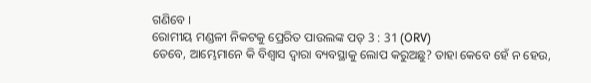ଗଣିବେ ।
ରୋମୀୟ ମଣ୍ଡଳୀ ନିକଟକୁ ପ୍ରେରିତ ପାଉଲଙ୍କ ପତ୍ 3 : 31 (ORV)
ତେବେ, ଆମ୍ଭେମାନେ କି ବିଶ୍ଵାସ ଦ୍ଵାରା ବ୍ୟବସ୍ଥାକୁ ଲୋପ କରୁଅଛୁ? ତାହା କେବେ ହେଁ ନ ହେଉ,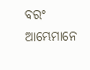ବରଂ ଆମ୍ଭେମାନେ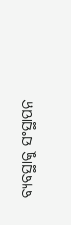ବ୍ୟବସ୍ଥାକୁ ସଂସ୍ଥାପନ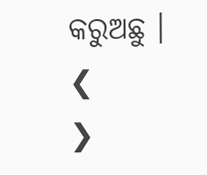କରୁଅଛୁ ।
❮
❯